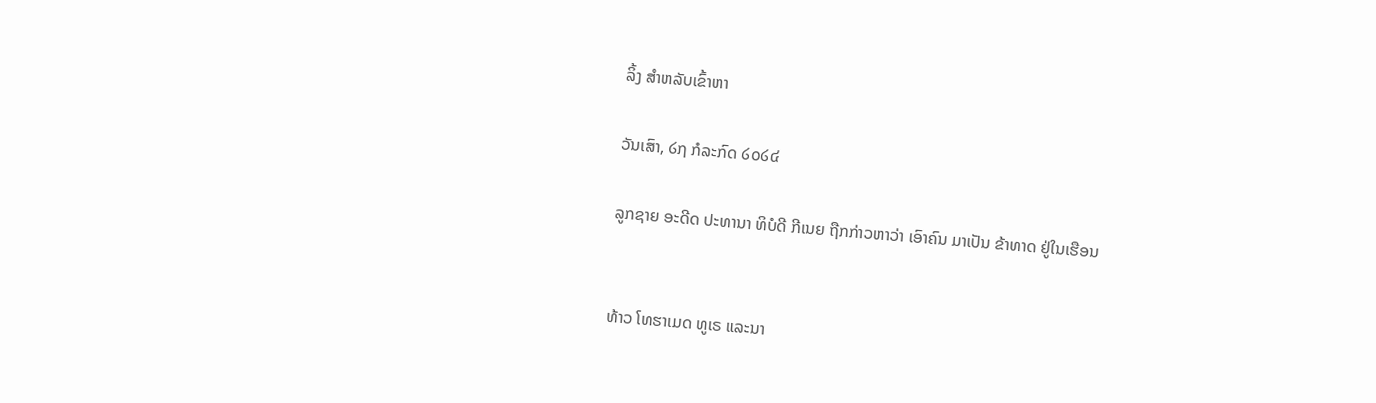ລິ້ງ ສຳຫລັບເຂົ້າຫາ

ວັນເສົາ, ໒໗ ກໍລະກົດ ໒໐໒໔

ລູກຊາຍ ອະດີດ ປະທານາ ທິບໍດີ ກີເນຍ ຖືກກ່າວຫາວ່າ ເອົາຄົນ ມາເປັນ ຂ້າທາດ ຢູ່ໃນເຮືອນ


ທ້າວ ໂທຮາເມດ ທູເຣ ແລະນາ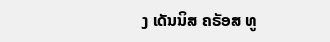ງ ເດັນນິສ ຄຣັອສ ທູ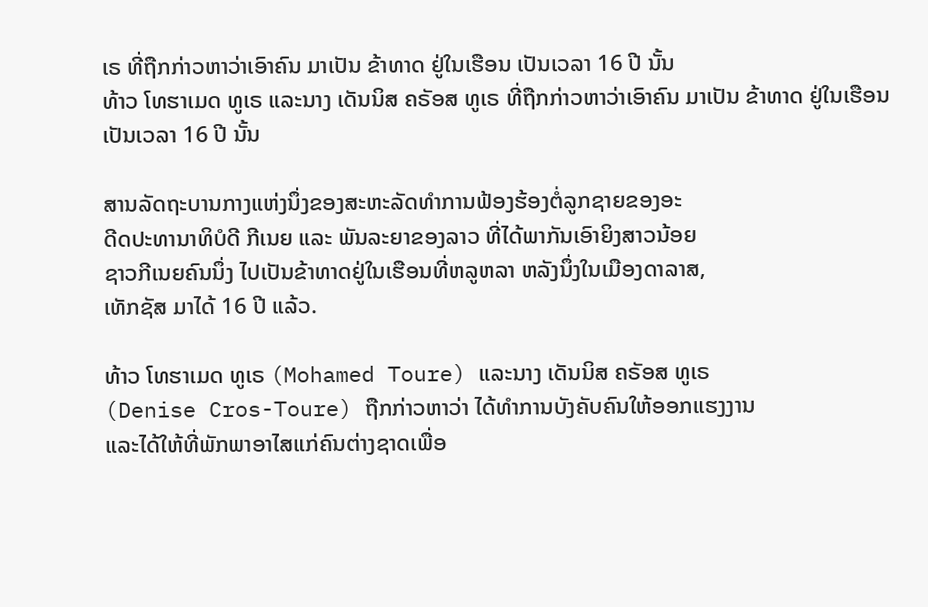ເຣ ທີ່ຖືກກ່າວຫາວ່າເອົາຄົນ ມາເປັນ ຂ້າທາດ ຢູ່ໃນເຮືອນ ເປັນເວລາ 16 ປີ ນັ້ນ
ທ້າວ ໂທຮາເມດ ທູເຣ ແລະນາງ ເດັນນິສ ຄຣັອສ ທູເຣ ທີ່ຖືກກ່າວຫາວ່າເອົາຄົນ ມາເປັນ ຂ້າທາດ ຢູ່ໃນເຮືອນ ເປັນເວລາ 16 ປີ ນັ້ນ

ສານລັດຖະບານກາງແຫ່ງນຶ່ງຂອງສະຫະລັດທໍາການຟ້ອງຮ້ອງຕໍ່ລູກຊາຍຂອງອະ
ດີດປະທານາທິບໍດີ ກີເນຍ ແລະ ພັນລະຍາຂອງລາວ ທີ່ໄດ້ພາກັນເອົາຍິງສາວນ້ອຍ
ຊາວກີເນຍຄົນນຶ່ງ ໄປເປັນຂ້າທາດຢູ່ໃນເຮືອນທີ່ຫລູຫລາ ຫລັງນຶ່ງໃນເມືອງດາລາສ,
ເທັກຊັສ ມາໄດ້ 16 ປີ ແລ້ວ.

ທ້າວ ໂທຮາເມດ ທູເຣ (Mohamed Toure) ແລະນາງ ເດັນນິສ ຄຣັອສ ທູເຣ
(Denise Cros-Toure) ຖືກກ່າວຫາວ່າ ໄດ້ທໍາການບັງຄັບຄົນໃຫ້ອອກແຮງງານ
ແລະໄດ້ໃຫ້ທີ່ພັກພາອາໄສແກ່ຄົນຕ່າງຊາດເພື່ອ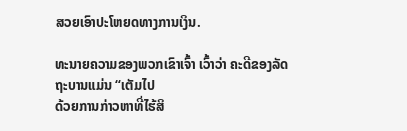ສວຍເອົາປະໂຫຍດທາງການເງິນ.

ທະນາຍຄວາມຂອງພວກເຂົາເຈົ້າ ເວົ້າວ່າ ຄະດີຂອງລັດຖະບານແມ່ນ “ເຕັມໄປ
ດ້ວຍການກ່າວຫາທີ່ໄຮ້ສິ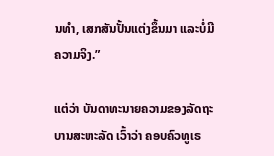ນທຳ, ເສກສັນປັ້ນແຕ່ງຂຶ້ນມາ ແລະບໍ່ມີຄວາມຈິງ.”

ແຕ່ວ່າ ບັນດາທະນາຍຄວາມຂອງລັດຖະບານສະຫະລັດ ເວົ້າວ່າ ຄອບຄົວທູເຣ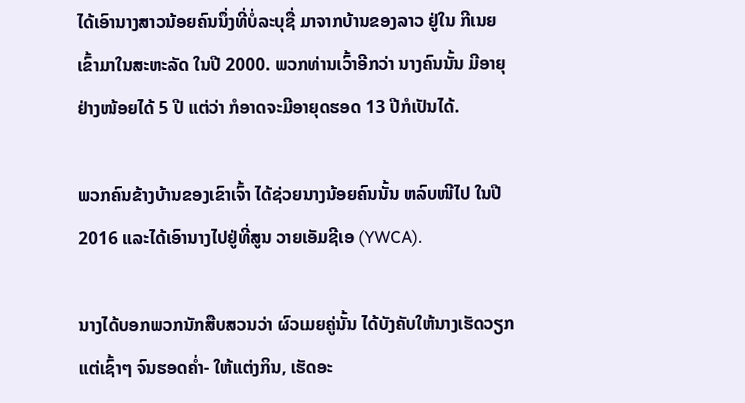ໄດ້ເອົານາງສາວນ້ອຍຄົນນຶ່ງທີ່ບໍ່ລະບຸຊື່ ມາຈາກບ້ານຂອງລາວ ຢູ່ໃນ ກີເນຍ
ເຂົ້າມາໃນສະຫະລັດ ໃນປີ 2000. ພວກທ່ານເວົ້າອີກວ່າ ນາງຄົນນັ້ນ ມີອາຍຸ
ຢ່າງໜ້ອຍໄດ້ 5 ປີ ແຕ່ວ່າ ກໍອາດຈະມີອາຍຸດຮອດ 13 ປີກໍເປັນໄດ້.

ພວກຄົນຂ້າງບ້ານຂອງເຂົາເຈົ້າ ໄດ້ຊ່ວຍນາງນ້ອຍຄົນນັ້ນ ຫລົບໜີໄປ ໃນປີ
2016 ແລະໄດ້ເອົານາງໄປຢູ່ທີ່ສູນ ວາຍເອັມຊີເອ (YWCA).

ນາງໄດ້ບອກພວກນັກສືບສວນວ່າ ຜົວເມຍຄູ່ນັ້ນ ໄດ້ບັງຄັບໃຫ້ນາງເຮັດວຽກ
ແຕ່ເຊົ້າໆ ຈົນຮອດຄໍ່າ- ໃຫ້ແຕ່ງກິນ, ເຮັດອະ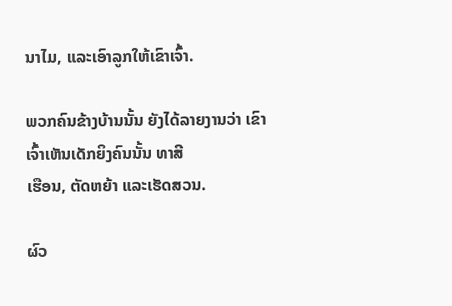ນາໄມ, ແລະເອົາລູກໃຫ້ເຂົາເຈົ້າ.

ພວກຄົນຂ້າງບ້ານນັ້ນ ຍັງໄດ້ລາຍງານວ່າ ເຂົາເຈົ້າເຫັນເດັກຍິງຄົນນັ້ນ ທາສີ
ເຮືອນ, ຕັດຫຍ້າ ແລະເຮັດສວນ.

ຜົວ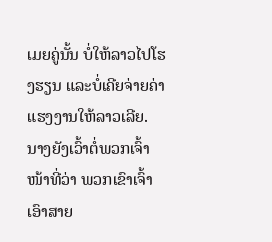ເມຍຄູ່ນັ້ນ ບໍ່ໃຫ້ລາວໄປໂຮງຮຽນ ແລະບໍ່ເຄີຍຈ່າຍຄ່າແຮງງານໃຫ້ລາວເລີຍ.
ນາງຍັງເວົ້າຕໍ່ພວກເຈົ້າໜ້າທີ່ວ່າ ພວກເຂົາເຈົ້າເອົາສາຍ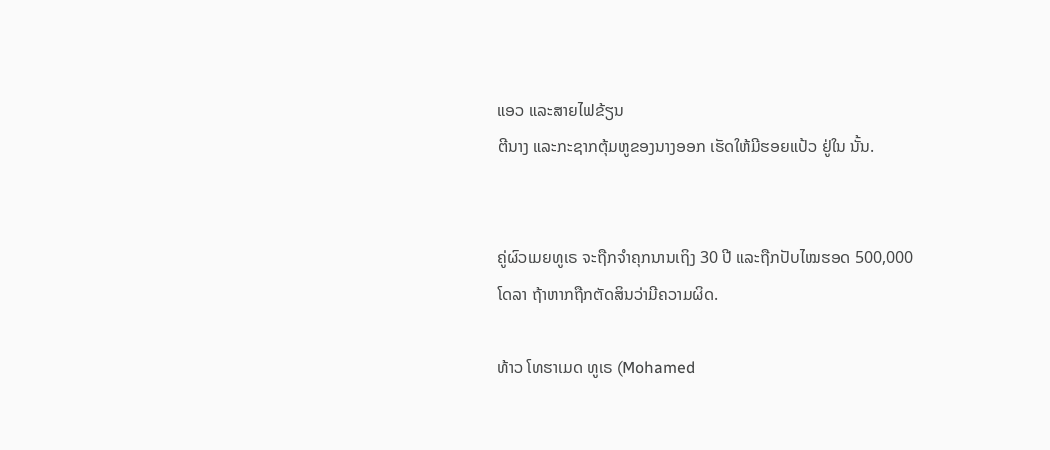ແອວ ແລະສາຍໄຟຂ້ຽນ
ຕີນາງ ແລະກະຊາກຕຸ້ມຫູຂອງນາງອອກ ເຮັດໃຫ້ມີຮອຍແປ້ວ ຢູ່ໃນ ນັ້ນ.


ຄູ່ຜົວເມຍທູເຣ ຈະຖືກຈໍາຄຸກນານເຖິງ 30 ປີ ແລະຖືກປັບໄໝຮອດ 500,000
ໂດລາ ຖ້າຫາກຖືກຕັດສິນວ່າມີຄວາມຜິດ.

ທ້າວ ໂທຮາເມດ ທູເຣ (Mohamed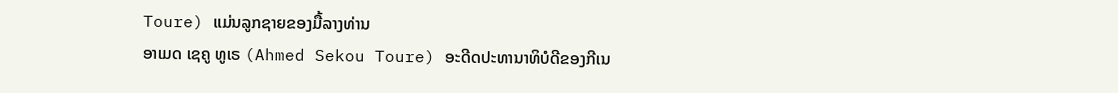Toure) ແມ່ນລູກຊາຍຂອງມື້ລາງທ່ານ
ອາເມດ ເຊຄູ ທູເຣ (Ahmed Sekou Toure) ອະດີດປະທານາທິບໍດີຂອງກີເນ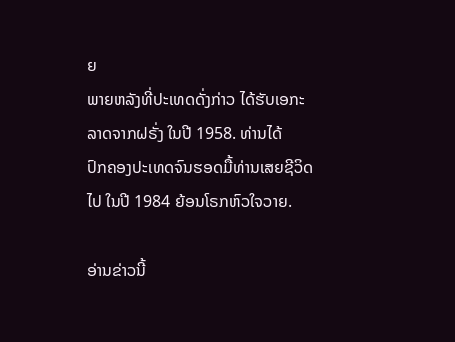ຍ
ພາຍຫລັງທີ່ປະເທດດັ່ງກ່າວ ໄດ້ຮັບເອກະລາດຈາກຝຣັ່ງ ໃນປີ 1958. ທ່ານໄດ້
ປົກຄອງປະເທດຈົນຮອດມື້ທ່ານເສຍຊີວິດໄປ ໃນປີ 1984 ຍ້ອນໂຣກຫົວໃຈວາຍ.

ອ່ານຂ່າວນີ້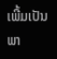ເພີ້ມເປັນພາ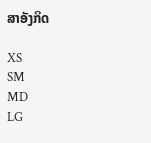ສາອັງກິດ

XS
SM
MD
LG